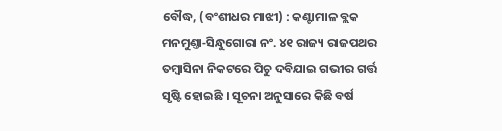ବୌଦ୍ଧ, (ବଂଶୀଧର ମାଝୀ) : କଣ୍ଟାମାଳ ବ୍ଲକ ମନମୁଣ୍ତା‐ସିନ୍ଧୁଗୋରା ନଂ. ୪୧ ରାଜ୍ୟ ରାଜପଥର ତମ୍ବାସିନା ନିକଟରେ ପିଚୁ ଦବିଯାଇ ଗଭୀର ଗର୍ତ୍ତ ସୃଷ୍ଟି ହୋଇଛି । ସୂଚନା ଅନୁସାରେ କିଛି ବର୍ଷ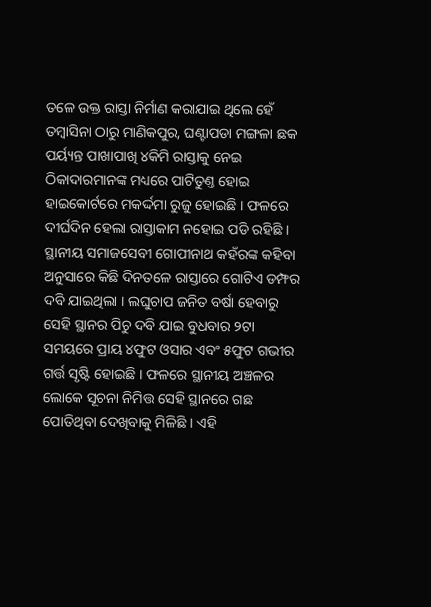ତଳେ ଉକ୍ତ ରାସ୍ତା ନିର୍ମାଣ କରାଯାଇ ଥିଲେ ହେଁ ତମ୍ବାସିନା ଠାରୁ ମାଣିକପୁର, ଘଣ୍ଟାପଡା ମଙ୍ଗଳା ଛକ ପର୍ୟ୍ୟନ୍ତ ପାଖାପାଖି ୪କିମି ରାସ୍ତାକୁ ନେଇ ଠିକାଦାରମାନଙ୍କ ମଧ୍ୟରେ ପାଟିତୁଣ୍ତ ହୋଇ ହାଇକୋର୍ଟରେ ମକର୍ଦ୍ଦମା ରୁଜୁ ହୋଇଛି । ଫଳରେ ଦୀର୍ଘଦିନ ହେଲା ରାସ୍ତାକାମ ନହୋଇ ପଡି ରହିଛି । ସ୍ଥାନୀୟ ସମାଜସେବୀ ଗୋପୀନାଥ କହଁରଙ୍କ କହିବା ଅନୁସାରେ କିଛି ଦିନତଳେ ରାସ୍ତାରେ ଗୋଟିଏ ଡମ୍ଫର ଦବି ଯାଇଥିଲା । ଲଘୁଚାପ ଜନିତ ବର୍ଷା ହେବାରୁ ସେହି ସ୍ଥାନର ପିଚୁ ଦବି ଯାଇ ବୁଧବାର ୨ଟା ସମୟରେ ପ୍ରାୟ ୪ଫୁଟ ଓସାର ଏବଂ ୫ଫୁଟ ଗଭୀର ଗର୍ତ୍ତ ସୃଷ୍ଟି ହୋଇଛି । ଫଳରେ ସ୍ଥାନୀୟ ଅଞ୍ଚଳର ଲୋକେ ସୂଚନା ନିମିତ୍ତ ସେହି ସ୍ଥାନରେ ଗଛ ପୋତିଥିବା ଦେଖିବାକୁ ମିଳିଛି । ଏହି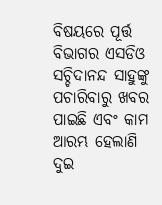ବିଷୟରେ ପୂର୍ତ୍ତ ବିଭାଗର ଏସଡିଓ ସଚ୍ଚିଦାନନ୍ଦ ସାହୁଙ୍କୁ ପଚାରିବାରୁ ଖବର ପାଇଛି ଏବଂ କାମ ଆରମ୍ଭ ହେଲାଣି ଦୁଇ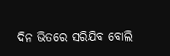ଦିନ ଭିତରେ ସରିଯିବ ବୋଲି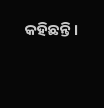କହିଛନ୍ତି ।